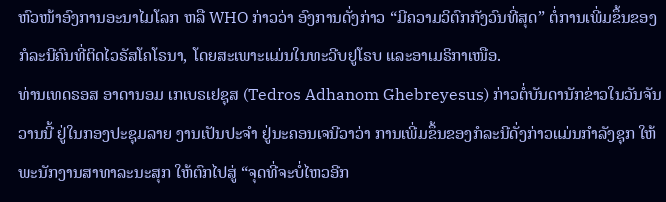ຫົວໜ້າອົງການອະນາໄມໂລກ ຫລື WHO ກ່າວວ່າ ອົງການດັ່ງກ່າວ “ມີຄວາມວິຕົກກັງວົນທີ່ສຸດ” ຕໍ່ການເພີ່ມຂຶ້ນຂອງກໍລະນີຄົນທີ່ຕິດໄວຣັສໂຄໂຣນາ, ໂດຍສະເພາະແມ່ນໃນທະວີບຢູໂຣບ ແລະອາເມຣິກາເໜືອ.
ທ່ານເທດຣອສ ອາດານອມ ເກເບຣເຢຊຸສ (Tedros Adhanom Ghebreyesus) ກ່າວຕໍ່ບັນດານັກຂ່າວໃນວັນຈັນວານນີ້ ຢູ່ໃນກອງປະຊຸມລາຍ ງານເປັນປະຈຳ ຢູ່ນະຄອນເຈນີວາວ່າ ການເພີ່ມຂຶ້ນຂອງກໍລະນີດັ່ງກ່າວແມ່ນກຳລັງຊຸກ ໃຫ້ພະນັກງານສາທາລະນະສຸກ ໃຫ້ຕົກໄປສູ່ “ຈຸດທີ່ຈະບໍ່ໄຫວອີກ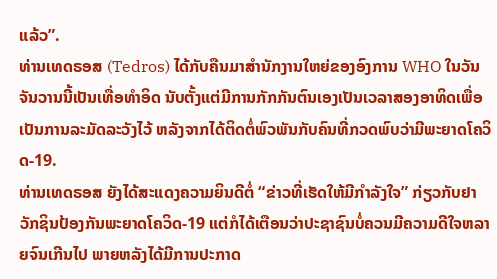ແລ້ວ”.
ທ່ານເທດຣອສ (Tedros) ໄດ້ກັບຄືນມາສຳນັກງານໃຫຍ່ຂອງອົງການ WHO ໃນວັນຈັນວານນີ້ເປັນເທື່ອທຳອິດ ນັບຕັ້ງແຕ່ມີການກັກກັນຕົນເອງເປັນເວລາສອງອາທິດເພື່ອເປັນການລະມັດລະວັງໄວ້ ຫລັງຈາກໄດ້ຕິດຕໍ່ພົວພັນກັບຄົນທີ່ກວດພົບວ່າມີພະຍາດໂຄວິດ-19.
ທ່ານເທດຣອສ ຍັງໄດ້ສະແດງຄວາມຍິນດີຕໍ່ “ຂ່າວທີ່ເຮັດໃຫ້ມີກຳລັງໃຈ” ກ່ຽວກັບຢາວັກຊິນປ້ອງກັນພະຍາດໂຄວິດ-19 ແຕ່ກໍໄດ້ເຕືອນວ່າປະຊາຊົນບໍ່ຄວນມີຄວາມດີໃຈຫລາຍຈົນເກີນໄປ ພາຍຫລັງໄດ້ມີການປະກາດ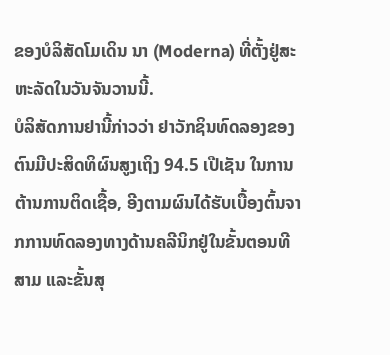ຂອງບໍລິສັດໂມເດິນ ນາ (Moderna) ທີ່ຕັ້ງຢູ່ສະຫະລັດໃນວັນຈັນວານນີ້.
ບໍລິສັດການຢານີ້ກ່າວວ່າ ຢາວັກຊິນທົດລອງຂອງຕົນມີປະສິດທິຜົນສູງເຖິງ 94.5 ເປີເຊັນ ໃນການຕ້ານການຕິດເຊື້ອ, ອີງຕາມຜົນໄດ້ຮັບເບື້ອງຕົ້ນຈາກການທົດລອງທາງດ້ານຄລີນິກຢູ່ໃນຂັ້ນຕອນທີສາມ ແລະຂັ້ນສຸ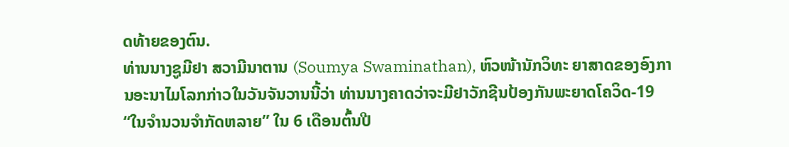ດທ້າຍຂອງຕົນ.
ທ່ານນາງຊູມີຢາ ສວາມີນາຕານ (Soumya Swaminathan), ຫົວໜ້ານັກວິທະ ຍາສາດຂອງອົງການອະນາໄມໂລກກ່າວໃນວັນຈັນວານນີ້ວ່າ ທ່ານນາງຄາດວ່າຈະມີຢາວັກຊີນປ້ອງກັນພະຍາດໂຄວິດ-19 “ໃນຈໍານວນຈຳກັດຫລາຍ” ໃນ 6 ເດືອນຕົ້ນປີ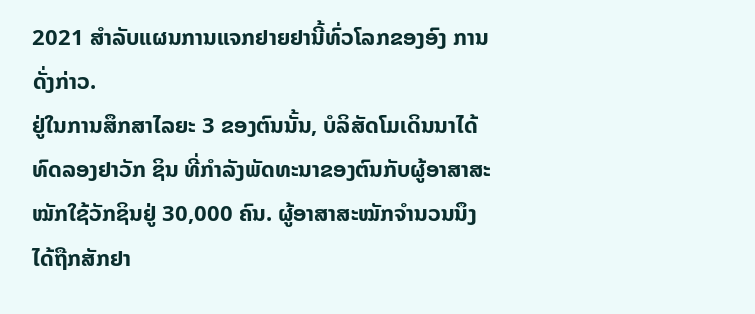2021 ສຳລັບແຜນການແຈກຢາຍຢານີ້ທົ່ວໂລກຂອງອົງ ການດັ່ງກ່າວ.
ຢູ່ໃນການສຶກສາໄລຍະ 3 ຂອງຕົນນັ້ນ, ບໍລິສັດໂມເດິນນາໄດ້ທົດລອງຢາວັກ ຊິນ ທີ່ກໍາລັງພັດທະນາຂອງຕົນກັບຜູ້ອາສາສະໝັກໃຊ້ວັກຊິນຢູ່ 30,000 ຄົນ. ຜູ້ອາສາສະໝັກຈຳນວນນຶງໄດ້ຖືກສັກຢາ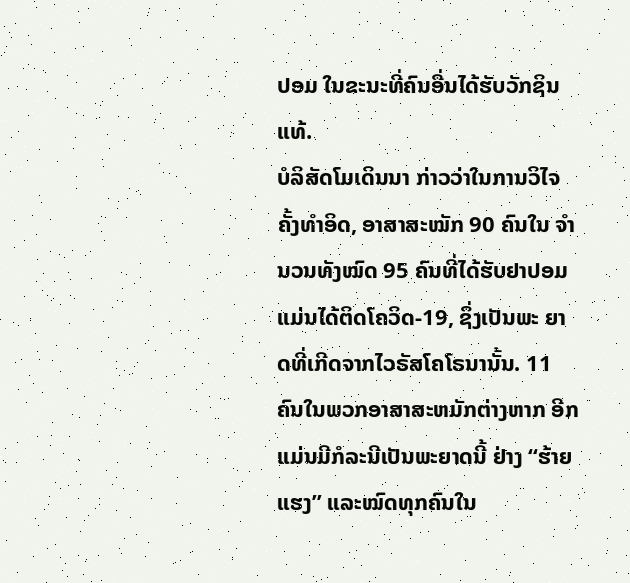ປອມ ໃນຂະນະທີ່ຄົນອື່ນໄດ້ຮັບວັກຊິນແທ້.
ບໍລິສັດໂມເດິນນາ ກ່າວວ່າໃນການວິໄຈຄັ້ງທຳອິດ, ອາສາສະໝັກ 90 ຄົນໃນ ຈໍານວນທັງໝົດ 95 ຄົນທີ່ໄດ້ຮັບຢາປອມ ແມ່ນໄດ້ຕິດໂຄວິດ-19, ຊຶ່ງເປັນພະ ຍາດທີ່ເກີດຈາກໄວຣັສໂຄໂຣນານັ້ນ. 11 ຄົນໃນພວກອາສາສະຫມັກຕ່າງຫາກ ອີກ ແມ່ນມີກໍລະນີເປັນພະຍາດນີ້ ຢ່າງ “ຮ້າຍແຮງ” ແລະໝົດທຸກຄົນໃນ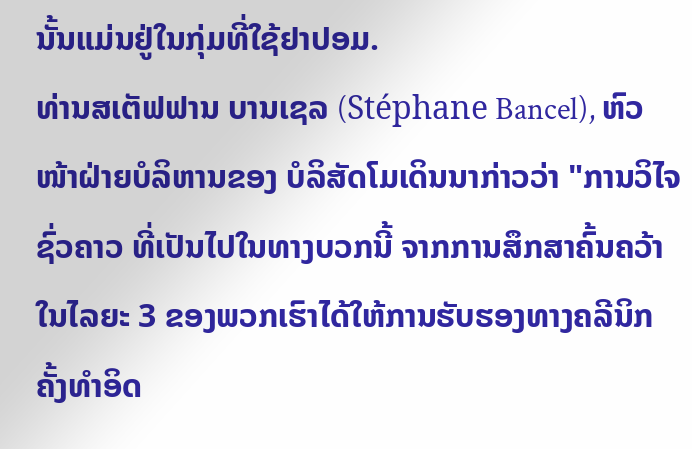ນັ້ນແມ່ນຢູ່ໃນກຸ່ມທີ່ໃຊ້ຢາປອມ.
ທ່ານສເຕັຟຟານ ບານເຊລ (Stéphane Bancel), ຫົວໜ້າຝ່າຍບໍລິຫານຂອງ ບໍລິສັດໂມເດິນນາກ່າວວ່າ "ການວິໄຈຊົ່ວຄາວ ທີ່ເປັນໄປໃນທາງບວກນີ້ ຈາກການສຶກສາຄົ້ນຄວ້າໃນໄລຍະ 3 ຂອງພວກເຮົາໄດ້ໃຫ້ການຮັບຮອງທາງຄລີນິກ ຄັ້ງທຳອິດ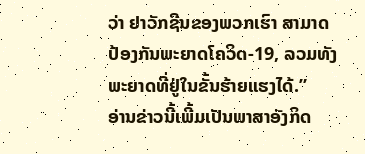ວ່າ ຢາວັກຊີນຂອງພວກເຮົາ ສາມາດປ້ອງກັນພະຍາດໂຄວິດ-19, ລວມທັງພະຍາດທີ່ຢູ່ໃນຂັ້ນຮ້າຍແຮງໄດ້.”
ອ່ານຂ່າວນີ້ເພີ້ມເປັນພາສາອັງກິດ